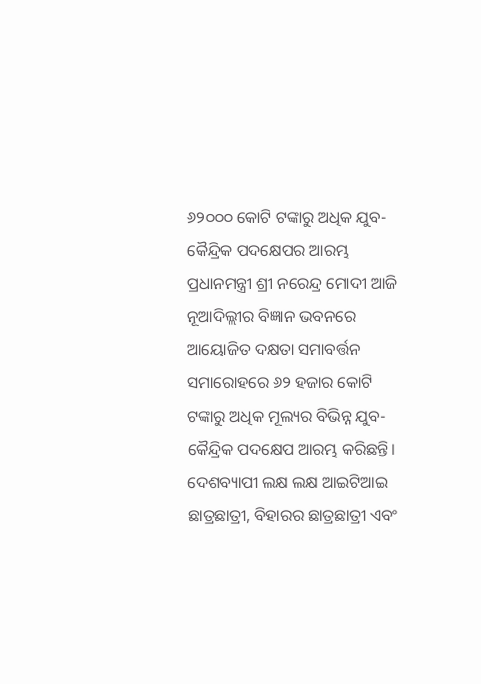୬୨୦୦୦ କୋଟି ଟଙ୍କାରୁ ଅଧିକ ଯୁବ-କୈନ୍ଦ୍ରିକ ପଦକ୍ଷେପର ଆରମ୍ଭ
ପ୍ରଧାନମନ୍ତ୍ରୀ ଶ୍ରୀ ନରେନ୍ଦ୍ର ମୋଦୀ ଆଜି ନୂଆଦିଲ୍ଲୀର ବିଜ୍ଞାନ ଭବନରେ ଆୟୋଜିତ ଦକ୍ଷତା ସମାବର୍ତ୍ତନ ସମାରୋହରେ ୬୨ ହଜାର କୋଟି ଟଙ୍କାରୁ ଅଧିକ ମୂଲ୍ୟର ବିଭିନ୍ନ ଯୁବ-କୈନ୍ଦ୍ରିକ ପଦକ୍ଷେପ ଆରମ୍ଭ କରିଛନ୍ତି। ଦେଶବ୍ୟାପୀ ଲକ୍ଷ ଲକ୍ଷ ଆଇଟିଆଇ ଛାତ୍ରଛାତ୍ରୀ, ବିହାରର ଛାତ୍ରଛାତ୍ରୀ ଏବଂ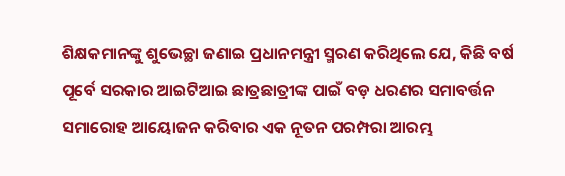ଶିକ୍ଷକମାନଙ୍କୁ ଶୁଭେଚ୍ଛା ଜଣାଇ ପ୍ରଧାନମନ୍ତ୍ରୀ ସ୍ମରଣ କରିଥିଲେ ଯେ, କିଛି ବର୍ଷ ପୂର୍ବେ ସରକାର ଆଇଟିଆଇ ଛାତ୍ରଛାତ୍ରୀଙ୍କ ପାଇଁ ବଡ଼ ଧରଣର ସମାବର୍ତ୍ତନ ସମାରୋହ ଆୟୋଜନ କରିବାର ଏକ ନୂତନ ପରମ୍ପରା ଆରମ୍ଭ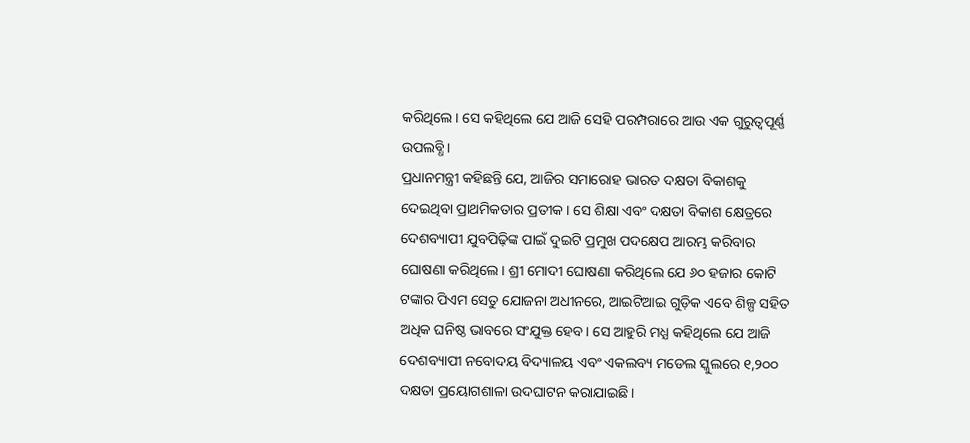କରିଥିଲେ। ସେ କହିଥିଲେ ଯେ ଆଜି ସେହି ପରମ୍ପରାରେ ଆଉ ଏକ ଗୁରୁତ୍ୱପୂର୍ଣ୍ଣ ଉପଲବ୍ଧି।
ପ୍ରଧାନମନ୍ତ୍ରୀ କହିଛନ୍ତି ଯେ, ଆଜିର ସମାରୋହ ଭାରତ ଦକ୍ଷତା ବିକାଶକୁ ଦେଇଥିବା ପ୍ରାଥମିକତାର ପ୍ରତୀକ । ସେ ଶିକ୍ଷା ଏବଂ ଦକ୍ଷତା ବିକାଶ କ୍ଷେତ୍ରରେ ଦେଶବ୍ୟାପୀ ଯୁବପିଢ଼ିଙ୍କ ପାଇଁ ଦୁଇଟି ପ୍ରମୁଖ ପଦକ୍ଷେପ ଆରମ୍ଭ କରିବାର ଘୋଷଣା କରିଥିଲେ। ଶ୍ରୀ ମୋଦୀ ଘୋଷଣା କରିଥିଲେ ଯେ ୬୦ ହଜାର କୋଟି ଟଙ୍କାର ପିଏମ ସେତୁ ଯୋଜନା ଅଧୀନରେ, ଆଇଟିଆଇ ଗୁଡ଼ିକ ଏବେ ଶିଳ୍ପ ସହିତ ଅଧିକ ଘନିଷ୍ଠ ଭାବରେ ସଂଯୁକ୍ତ ହେବ। ସେ ଆହୁରି ମଧ୍ଯ କହିଥିଲେ ଯେ ଆଜି ଦେଶବ୍ୟାପୀ ନବୋଦୟ ବିଦ୍ୟାଳୟ ଏବଂ ଏକଲବ୍ୟ ମଡେଲ ସ୍କୁଲରେ ୧,୨୦୦ ଦକ୍ଷତା ପ୍ରୟୋଗଶାଳା ଉଦଘାଟନ କରାଯାଇଛି।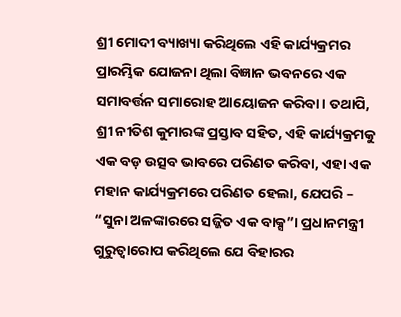ଶ୍ରୀ ମୋଦୀ ବ୍ୟାଖ୍ୟା କରିଥିଲେ ଏହି କାର୍ଯ୍ୟକ୍ରମର ପ୍ରାରମ୍ଭିକ ଯୋଜନା ଥିଲା ବିଜ୍ଞାନ ଭବନରେ ଏକ ସମାବର୍ତ୍ତନ ସମାରୋହ ଆୟୋଜନ କରିବା। ତଥାପି, ଶ୍ରୀ ନୀତିଶ କୁମାରଙ୍କ ପ୍ରସ୍ତାବ ସହିତ, ଏହି କାର୍ଯ୍ୟକ୍ରମକୁ ଏକ ବଡ଼ ଉତ୍ସବ ଭାବରେ ପରିଣତ କରିବା, ଏହା ଏକ ମହାନ କାର୍ଯ୍ୟକ୍ରମରେ ପରିଣତ ହେଲା, ଯେପରି – “ସୁନା ଅଳଙ୍କାରରେ ସଜ୍ଜିତ ଏକ ବାକ୍ସ”। ପ୍ରଧାନମନ୍ତ୍ରୀ ଗୁରୁତ୍ୱାରୋପ କରିଥିଲେ ଯେ ବିହାରର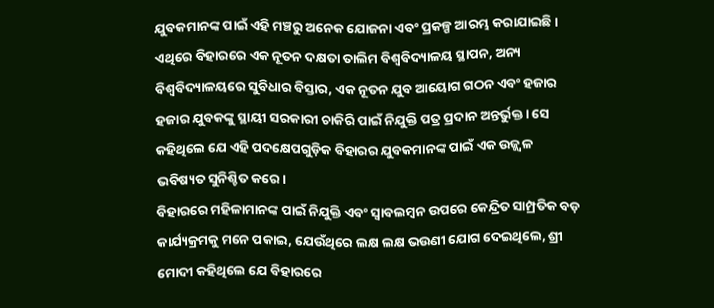ଯୁବକମାନଙ୍କ ପାଇଁ ଏହି ମଞ୍ଚରୁ ଅନେକ ଯୋଜନା ଏବଂ ପ୍ରକଳ୍ପ ଆରମ୍ଭ କରାଯାଇଛି। ଏଥିରେ ବିହାରରେ ଏକ ନୂତନ ଦକ୍ଷତା ତାଲିମ ବିଶ୍ୱବିଦ୍ୟାଳୟ ସ୍ଥାପନ, ଅନ୍ୟ ବିଶ୍ୱବିଦ୍ୟାଳୟରେ ସୁବିଧାର ବିସ୍ତାର, ଏକ ନୂତନ ଯୁବ ଆୟୋଗ ଗଠନ ଏବଂ ହଜାର ହଜାର ଯୁବକଙ୍କୁ ସ୍ଥାୟୀ ସରକାରୀ ଚାକିରି ପାଇଁ ନିଯୁକ୍ତି ପତ୍ର ପ୍ରଦାନ ଅନ୍ତର୍ଭୁକ୍ତ। ସେ କହିଥିଲେ ଯେ ଏହି ପଦକ୍ଷେପଗୁଡ଼ିକ ବିହାରର ଯୁବକମାନଙ୍କ ପାଇଁ ଏକ ଉଜ୍ଜ୍ୱଳ ଭବିଷ୍ୟତ ସୁନିଶ୍ଚିତ କରେ।
ବିହାରରେ ମହିଳାମାନଙ୍କ ପାଇଁ ନିଯୁକ୍ତି ଏବଂ ସ୍ୱାବଲମ୍ବନ ଉପରେ କେନ୍ଦ୍ରିତ ସାମ୍ପ୍ରତିକ ବଡ଼ କାର୍ଯ୍ୟକ୍ରମକୁ ମନେ ପକାଇ, ଯେଉଁଥିରେ ଲକ୍ଷ ଲକ୍ଷ ଭଉଣୀ ଯୋଗ ଦେଇଥିଲେ, ଶ୍ରୀ ମୋଦୀ କହିଥିଲେ ଯେ ବିହାରରେ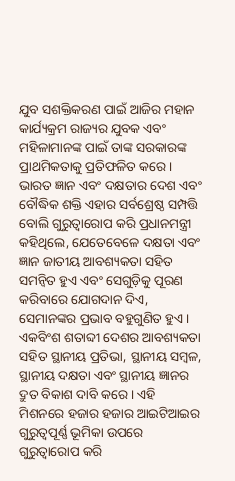ଯୁବ ସଶକ୍ତିକରଣ ପାଇଁ ଆଜିର ମହାନ କାର୍ଯ୍ୟକ୍ରମ ରାଜ୍ୟର ଯୁବକ ଏବଂ ମହିଳାମାନଙ୍କ ପାଇଁ ତାଙ୍କ ସରକାରଙ୍କ ପ୍ରାଥମିକତାକୁ ପ୍ରତିଫଳିତ କରେ।
ଭାରତ ଜ୍ଞାନ ଏବଂ ଦକ୍ଷତାର ଦେଶ ଏବଂ ବୌଦ୍ଧିକ ଶକ୍ତି ଏହାର ସର୍ବଶ୍ରେଷ୍ଠ ସମ୍ପତ୍ତି ବୋଲି ଗୁରୁତ୍ୱାରୋପ କରି ପ୍ରଧାନମନ୍ତ୍ରୀ କହିଥିଲେ, ଯେତେବେଳେ ଦକ୍ଷତା ଏବଂ ଜ୍ଞାନ ଜାତୀୟ ଆବଶ୍ୟକତା ସହିତ ସମନ୍ୱିତ ହୁଏ ଏବଂ ସେଗୁଡ଼ିକୁ ପୂରଣ କରିବାରେ ଯୋଗଦାନ ଦିଏ, ସେମାନଙ୍କର ପ୍ରଭାବ ବହୁଗୁଣିତ ହୁଏ। ଏକବିଂଶ ଶତାବ୍ଦୀ ଦେଶର ଆବଶ୍ୟକତା ସହିତ ସ୍ଥାନୀୟ ପ୍ରତିଭା, ସ୍ଥାନୀୟ ସମ୍ବଳ, ସ୍ଥାନୀୟ ଦକ୍ଷତା ଏବଂ ସ୍ଥାନୀୟ ଜ୍ଞାନର ଦ୍ରୁତ ବିକାଶ ଦାବି କରେ। ଏହି ମିଶନରେ ହଜାର ହଜାର ଆଇଟିଆଇର ଗୁରୁତ୍ୱପୂର୍ଣ୍ଣ ଭୂମିକା ଉପରେ ଗୁରୁତ୍ୱାରୋପ କରି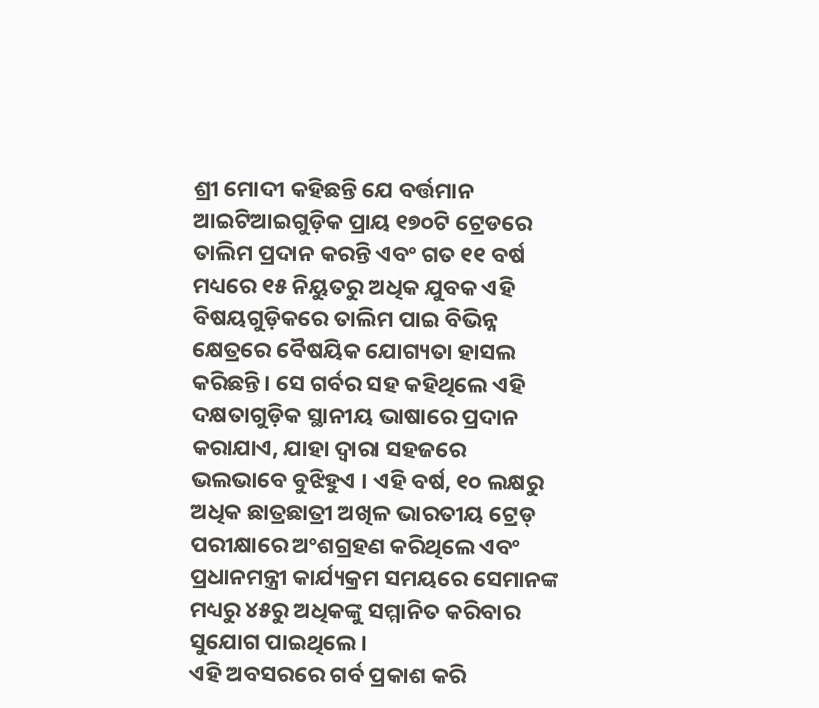ଶ୍ରୀ ମୋଦୀ କହିଛନ୍ତି ଯେ ବର୍ତ୍ତମାନ ଆଇଟିଆଇଗୁଡ଼ିକ ପ୍ରାୟ ୧୭୦ଟି ଟ୍ରେଡରେ ତାଲିମ ପ୍ରଦାନ କରନ୍ତି ଏବଂ ଗତ ୧୧ ବର୍ଷ ମଧ୍ୟରେ ୧୫ ନିୟୁତରୁ ଅଧିକ ଯୁବକ ଏହି ବିଷୟଗୁଡ଼ିକରେ ତାଲିମ ପାଇ ବିଭିନ୍ନ କ୍ଷେତ୍ରରେ ବୈଷୟିକ ଯୋଗ୍ୟତା ହାସଲ କରିଛନ୍ତି। ସେ ଗର୍ବର ସହ କହିଥିଲେ ଏହି ଦକ୍ଷତାଗୁଡ଼ିକ ସ୍ଥାନୀୟ ଭାଷାରେ ପ୍ରଦାନ କରାଯାଏ, ଯାହା ଦ୍ବାରା ସହଜରେ ଭଲଭାବେ ବୁଝିହୁଏ । ଏହି ବର୍ଷ, ୧୦ ଲକ୍ଷରୁ ଅଧିକ ଛାତ୍ରଛାତ୍ରୀ ଅଖିଳ ଭାରତୀୟ ଟ୍ରେଡ୍ ପରୀକ୍ଷାରେ ଅଂଶଗ୍ରହଣ କରିଥିଲେ ଏବଂ ପ୍ରଧାନମନ୍ତ୍ରୀ କାର୍ଯ୍ୟକ୍ରମ ସମୟରେ ସେମାନଙ୍କ ମଧ୍ୟରୁ ୪୫ରୁ ଅଧିକଙ୍କୁ ସମ୍ମାନିତ କରିବାର ସୁଯୋଗ ପାଇଥିଲେ।
ଏହି ଅବସରରେ ଗର୍ବ ପ୍ରକାଶ କରି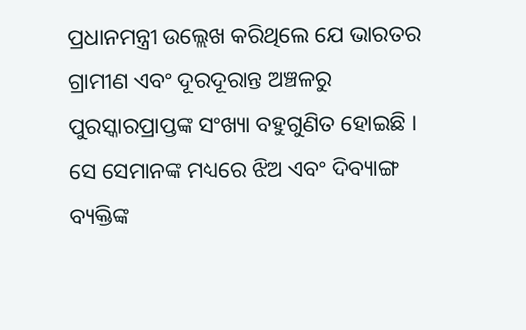ପ୍ରଧାନମନ୍ତ୍ରୀ ଉଲ୍ଲେଖ କରିଥିଲେ ଯେ ଭାରତର ଗ୍ରାମୀଣ ଏବଂ ଦୂରଦୂରାନ୍ତ ଅଞ୍ଚଳରୁ ପୁରସ୍କାରପ୍ରାପ୍ତଙ୍କ ସଂଖ୍ୟା ବହୁଗୁଣିତ ହୋଇଛି । ସେ ସେମାନଙ୍କ ମଧ୍ୟରେ ଝିଅ ଏବଂ ଦିବ୍ୟାଙ୍ଗ ବ୍ୟକ୍ତିଙ୍କ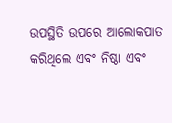ଉପସ୍ଥିତି ଉପରେ ଆଲୋକପାତ କରିଥିଲେ ଏବଂ ନିଷ୍ଠା ଏବଂ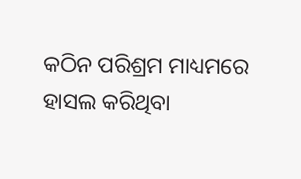କଠିନ ପରିଶ୍ରମ ମାଧ୍ୟମରେ ହାସଲ କରିଥିବା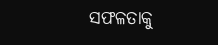ସଫଳତାକୁ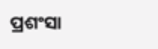ପ୍ରଶଂସା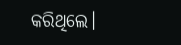କରିଥିଲେ।